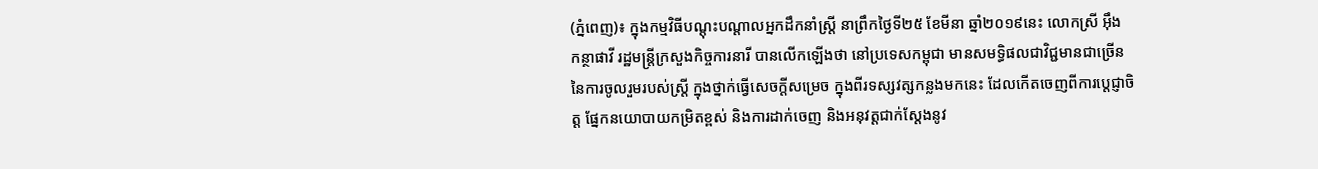(ភ្នំពេញ)៖ ក្នុងកម្មវិធីបណ្ដុះបណ្ដាលអ្នកដឹកនាំស្ដ្រី នាព្រឹកថ្ងៃទី២៥ ខែមីនា ឆ្នាំ២០១៩នេះ លោកស្រី អ៊ឹង កន្ថាផាវី រដ្ឋមន្ដ្រីក្រសួងកិច្ចការនារី បានលើកឡើងថា នៅប្រទេសកម្ពុជា មានសមទ្ធិផលជាវិជ្ជមានជាច្រើន នៃការចូលរួមរបស់ស្ត្រី ក្នុងថ្នាក់ធ្វើសេចក្តីសម្រេច ក្នុងពីរទស្សវត្សកន្លងមកនេះ ដែលកើតចេញពីការប្តេជ្ញាចិត្ត ផ្នែកនយោបាយកម្រិតខ្ពស់ និងការដាក់ចេញ និងអនុវត្តជាក់ស្តែងនូវ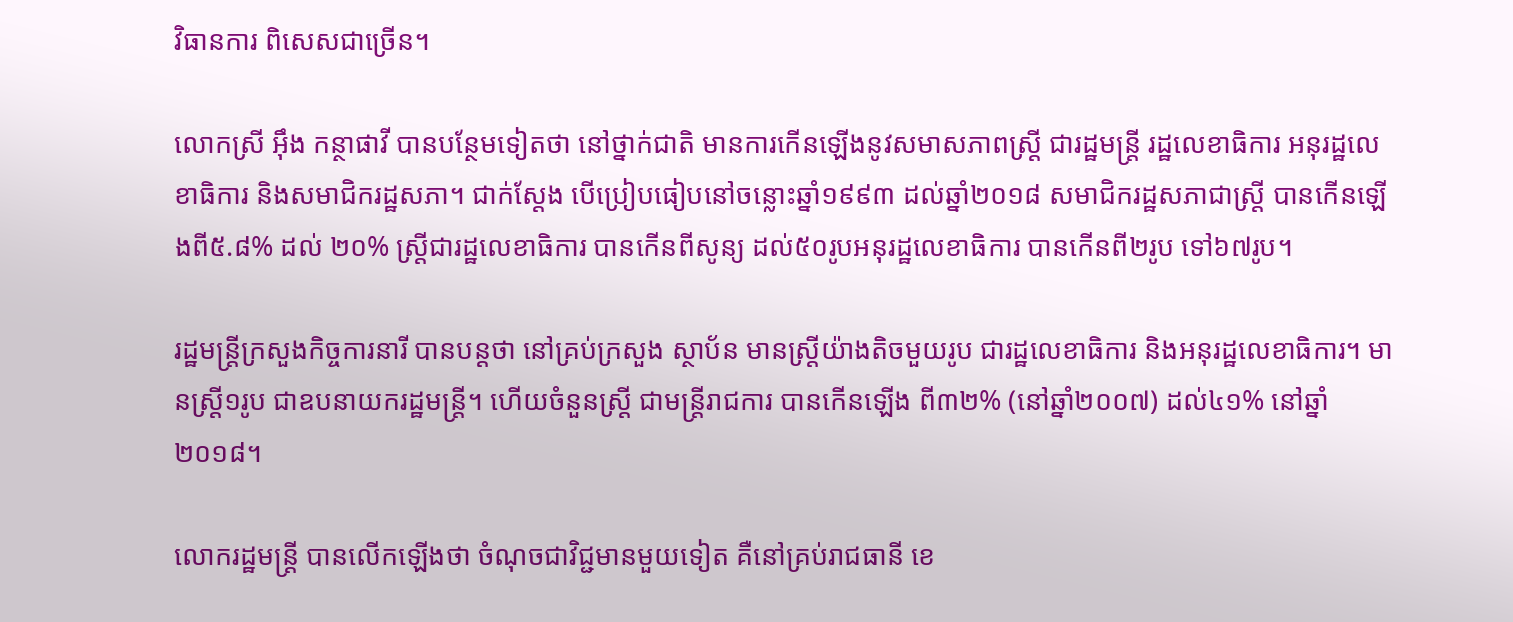វិធានការ ពិសេសជាច្រើន។

លោកស្រី អ៊ឹង កន្ថាផាវី បានបន្ថែមទៀតថា នៅថ្នាក់ជាតិ មានការកើនឡើងនូវសមាសភាពស្រ្តី ជារដ្ឋមន្ត្រី រដ្ឋលេខាធិការ អនុរដ្ឋលេខាធិការ និងសមាជិករដ្ឋសភា។ ជាក់ស្តែង បើប្រៀបធៀបនៅចន្លោះឆ្នាំ១៩៩៣ ដល់ឆ្នាំ២០១៨ សមាជិករដ្ឋសភាជាស្ត្រី បានកើនឡើងពី៥.៨% ដល់ ២០% ស្ត្រីជារដ្ឋលេខាធិការ បានកើនពីសូន្យ ដល់៥០រូបអនុរដ្ឋលេខាធិការ បានកើនពី២រូប ទៅ៦៧រូប។

រដ្ឋមន្ដ្រីក្រសួងកិច្ចការនារី បានបន្ដថា នៅគ្រប់ក្រសួង ស្ថាប័ន មានស្ត្រីយ៉ាងតិចមួយរូប ជារដ្ឋលេខាធិការ និងអនុរដ្ឋលេខាធិការ។ មានស្ត្រី១រូប ជាឧបនាយករដ្ឋមន្ត្រី។ ហើយចំនួនស្ត្រី ជាមន្ត្រីរាជការ បានកើនឡើង ពី៣២% (នៅឆ្នាំ២០០៧) ដល់៤១% នៅឆ្នាំ២០១៨។

លោករដ្ឋមន្ដ្រី បានលើកឡើងថា ចំណុចជាវិជ្ជមានមួយទៀត គឺនៅគ្រប់រាជធានី ខេ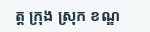ត្ត ក្រុង ស្រុក ខណ្ឌ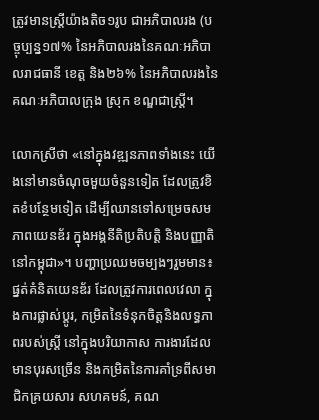ត្រូវមានស្តី្រយ៉ាងតិច១រូប ជាអភិបាលរង (បច្ចុប្បន្ន១៧% នៃអភិបាលរងនៃគណៈអភិបាលរាជធានី ខេត្ត និង២៦% នៃអភិបាលរងនៃគណៈអភិបាលក្រុង ស្រុក ខណ្ឌជាស្ត្រី។

លោកស្រីថា «នៅក្នុងវឌ្ឍនភាពទាំងនេះ យើងនៅមានចំណុចមួយចំនួនទៀត ដែលត្រូវខិតខំបន្ថែមទៀត ដើម្បីឈានទៅសម្រេចសមភាពយេនឌ័រ ក្នុងអង្គនីតិប្រតិបត្តិ និងបញ្ញាតិ នៅកម្ពុជា»។ បញ្ហាប្រឈមចម្បងៗរួមមាន៖ ផ្នត់គំនិតយេនឌ័រ ដែលត្រូវការពេលវេលា ក្នុងការផ្លាស់ប្តូរ, កម្រិតនៃទំនុកចិត្តនិងលទ្ធភាពរបស់ស្ត្រី នៅក្នុងបរិយាកាស ការងារដែលមានបុរសច្រើន និងកម្រិតនៃការគាំទ្រពីសមាជិកគ្រយសារ សហគមន៍, គណ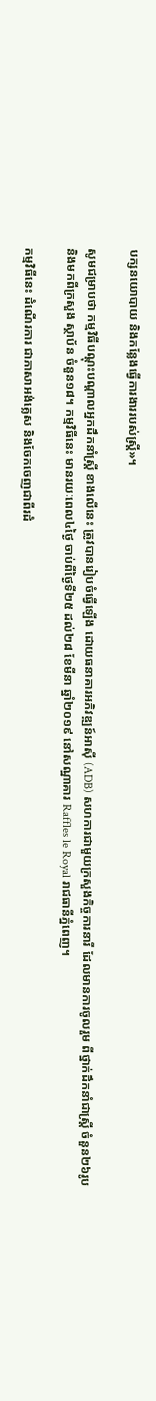បក្សនយោបាយ និងកន្លែងធ្វើការងាររបស់ស្ត្រី»។

សូមជម្រាបថា កម្មវិធីបណ្តុះបណ្តាលអ្នកដឹកនាំស្ត្រី ខាងលើនេះ ត្រូវបានរៀបចំធ្វើឡើង ដោយធនាគារអភិវឌ្ឍន៍អាស៊ី (ADB) សហការជាមួយក្រសួងកិច្ចការនារី ដែលមានការចូលរួម ពីថ្នាក់ដឹកនាំជាស្ដ្រី ចំនួន២៦រូប និងមកពីក្រសួង ស្ថាប័ន ចំនួន១៨។ កម្មវិធីនេះ មានរយៈពេល៤ថ្ងៃ ចាប់ពីថ្ងៃទី២៥ ដល់២៨ ខែមីនា ឆ្នាំ២០១៩ នៅសណ្ឋាគារ Raffles le Royal រាជធានីភ្នំពេញ។

កម្មវិធីនេះ ដំណើរការ ជាភាសាអង់គ្លេស និងចែកចេញជាពីរដំ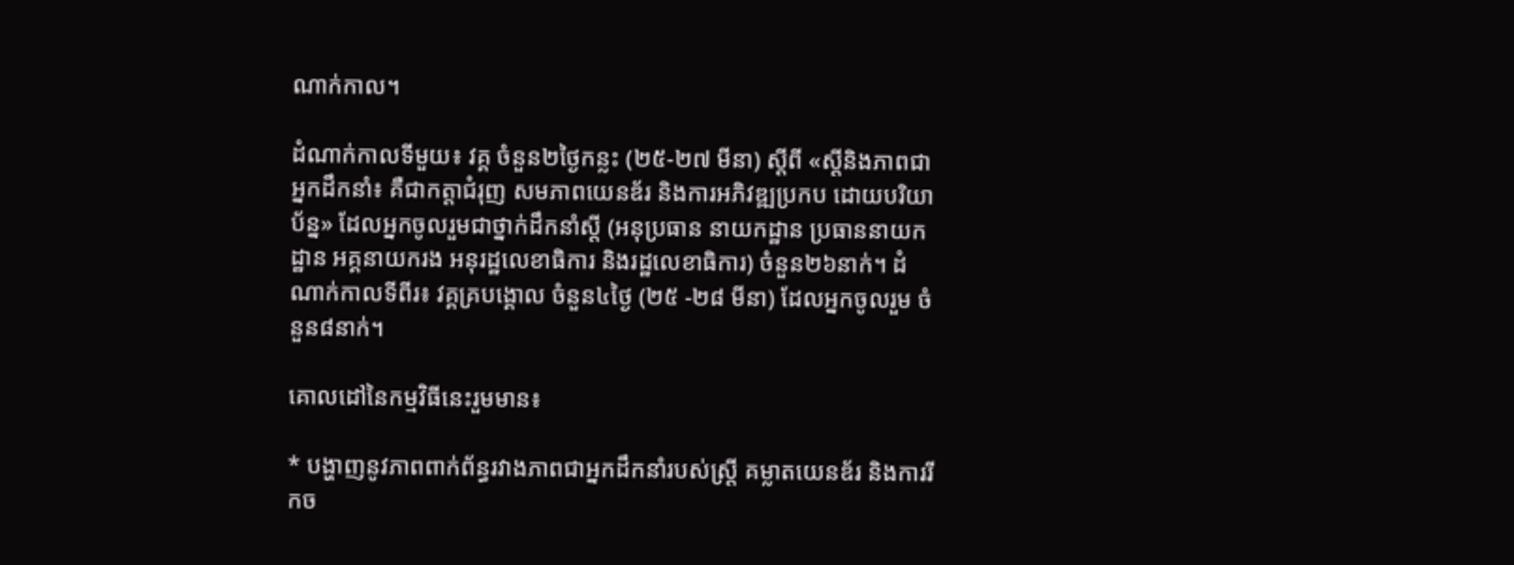ណាក់កាល។

ដំណាក់កាលទីមួយ៖ វគ្គ ចំនួន២ថ្ងៃកន្លះ (២៥-២៧ មីនា) ស្តីពី «ស្ដីនិងភាពជាអ្នកដឹកនាំ៖ គឺជាកត្តាជំរុញ សមភាពយេនឌ័រ និងការអភិវឌ្ឍប្រកប ដោយបរិយាប័ន្ន» ដែលអ្នកចូលរួមជាថ្នាក់ដឹកនាំស្តី (អនុប្រធាន នាយកដ្ឋាន ប្រធាននាយកដ្ឋាន អគ្គនាយករង អនុរដ្ឋលេខាធិការ និងរដ្ឋលេខាធិការ) ចំនួន២៦នាក់។ ដំណាក់កាលទីពីរ៖ វគ្គគ្របង្គោល ចំនួន៤ថ្ងៃ (២៥ -២៨ មីនា) ដែលអ្នកចូលរួម ចំនួន៨នាក់។

គោលដៅនៃកម្មវិធីនេះរួមមាន៖

* បង្ហាញនូវភាពពាក់ព័ន្ធរវាងភាពជាអ្នកដឹកនាំរបស់ស្ត្រី គម្លាតយេនឌ័រ និងការរីកច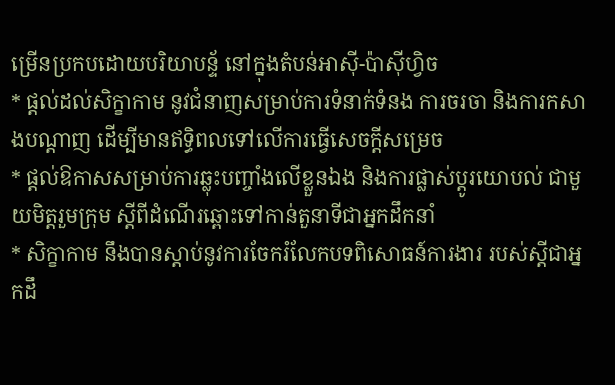ម្រើនប្រកបដោយបរិយាបន្ទ័ នៅក្នុងតំបន់អាស៊ី-ប៉ាស៊ីហ្វិច
* ផ្តល់ដល់សិក្ខាកាម នូវជំនាញសម្រាប់ការទំនាក់ទំនង ការចរចា និងការកសាងបណ្តាញ ដើម្បីមានឥទ្ធិពលទៅលើការធ្វើសេចក្តីសម្រេច
* ផ្តល់ឱកាសសម្រាប់ការឆ្លុះបញ្ចាំងលើខ្លួនឯង និងការផ្លាស់ប្តូរយោបល់ ជាមួយមិត្តរួមក្រុម ស្តីពីដំណើរឆ្ពោះទៅកាន់តួនាទីជាអ្នកដឹកនាំ
* សិក្ខាកាម នឹងបានស្តាប់នូវការចែករំលែកបទពិសោធន៍ការងារ របស់ស្តីជាអ្នកដឹ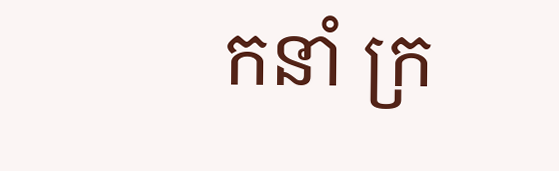កនាំ ក្រ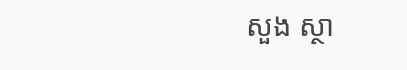សួង ស្ថា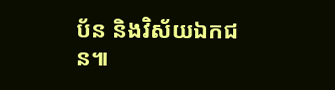ប័ន និងវិស័យឯកជន៕